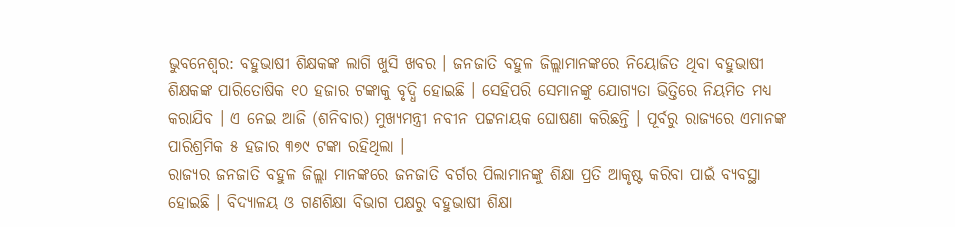ଭୁବନେଶ୍ବର: ବହୁଭାଷୀ ଶିକ୍ଷକଙ୍କ ଲାଗି ଖୁସି ଖବର । ଜନଜାତି ବହୁଳ ଜିଲ୍ଲାମାନଙ୍କରେ ନିୟୋଜିତ ଥିବା ବହୁଭାଷୀ ଶିକ୍ଷକଙ୍କ ପାରିତୋଷିକ ୧୦ ହଜାର ଟଙ୍କାକୁ ବୃଦ୍ଧି ହୋଇଛି । ସେହିପରି ସେମାନଙ୍କୁ ଯୋଗ୍ୟତା ଭିତ୍ତିରେ ନିୟମିତ ମଧ୍ୟ କରାଯିବ । ଏ ନେଇ ଆଜି (ଶନିବାର) ମୁଖ୍ୟମନ୍ତ୍ରୀ ନବୀନ ପଟ୍ଟନାୟକ ଘୋଷଣା କରିଛନ୍ତି । ପୂର୍ବରୁ ରାଜ୍ୟରେ ଏମାନଙ୍କ ପାରିଶ୍ରମିକ ୫ ହଜାର ୩୭୯ ଟଙ୍କା ରହିଥିଲା ।
ରାଜ୍ୟର ଜନଜାତି ବହୁଳ ଜିଲ୍ଲା ମାନଙ୍କରେ ଜନଜାତି ବର୍ଗର ପିଲାମାନଙ୍କୁ ଶିକ୍ଷା ପ୍ରତି ଆକୃଷ୍ଟ କରିବା ପାଇଁ ବ୍ୟବସ୍ଥା ହୋଇଛି । ବିଦ୍ୟାଳୟ ଓ ଗଣଶିକ୍ଷା ବିଭାଗ ପକ୍ଷରୁ ବହୁଭାଷୀ ଶିକ୍ଷା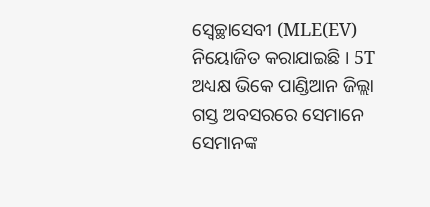ସ୍ବେଚ୍ଛାସେବୀ (MLE(EV) ନିୟୋଜିତ କରାଯାଇଛି । 5T ଅଧ୍ୟକ୍ଷ ଭିକେ ପାଣ୍ଡିଆନ ଜିଲ୍ଲା ଗସ୍ତ ଅବସରରେ ସେମାନେ ସେମାନଙ୍କ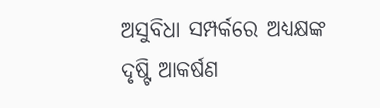ଅସୁବିଧା ସମ୍ପର୍କରେ ଅଧ୍ୟକ୍ଷଙ୍କ ଦୃଷ୍ଟି ଆକର୍ଷଣ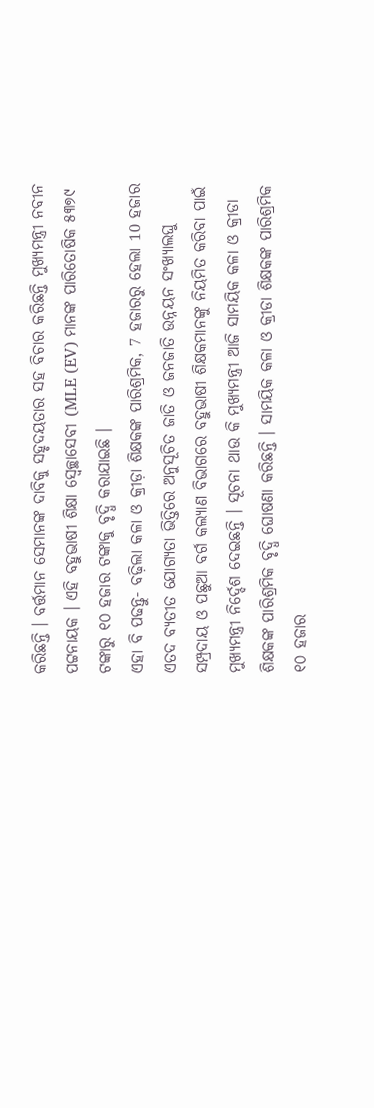କରିଛନ୍ତି । ବର୍ତ୍ତମାନ ସେମାନଙ୍କ ଦାବିକୁ ସହୃଦୟତାର ସହ ବିଚାର କରିଛନ୍ତି ମୁଖ୍ୟମନ୍ତ୍ରୀ ନବୀନ ପଟ୍ଟନାୟକ । ଏହି ବହୁଭାଷୀ ଶିକ୍ଷା ସ୍ବେଚ୍ଛାସେବୀ (MLE (EV) ମାନଙ୍କ ପାରିତୋଷିକ ୫୩୭୯ ଟଙ୍କାରୁ ୧୦ ହଜାର ଟଙ୍କାକୁ ବୃଦ୍ଧି କରାଯାଇଛି ।
ଏହା ବି ପଢନ୍ତୁ- ବଢ଼ିଲା କଳା ଓ କ୍ରୀଡ଼ା ଶିକ୍ଷକଙ୍କ ପାରିଶ୍ରମିକ, 7 ହଜାରରୁ ହେଲା 10 ହଜାର
ଏତଦ ବ୍ୟତୀତ ଯୋଗ୍ୟତା ଭିତ୍ତିରେ ଅନୁସୂଚିତ ଜାତି ଓ ଜନଜାତି ଉନ୍ନୟନ ସଂଖ୍ୟାଲଘୁ ସମ୍ପ୍ରଦାୟ ଓ ପଛୁଆ ବର୍ଗ କଲ୍ୟାଣ ବିଭାଗରେ ବହୁଭାଷୀ ଶିକ୍ଷକମାନଙ୍କୁ ନିୟମିତ କରିବା ପାଇଁ ମୁଖ୍ୟମନ୍ତ୍ରୀ ନିର୍ଦ୍ଦେଶ ଦେଇଛନ୍ତି । ସୂଚନା ଥାଉ କି ମୁଖ୍ୟମନ୍ତ୍ରୀ ଆଜି ସାମୟିକ କଳା ଓ କ୍ରୀଡା ଶିକ୍ଷକଙ୍କ ପାରିଶ୍ରମିକ ବୃଦ୍ଧି ଘୋଷଣା କରିଛନ୍ତି । ସାମୟିକ କଳା ଓ କ୍ରୀଡା ଶିକ୍ଷକଙ୍କ ପାରିଶ୍ରମିକ ୧୦ ହଜାର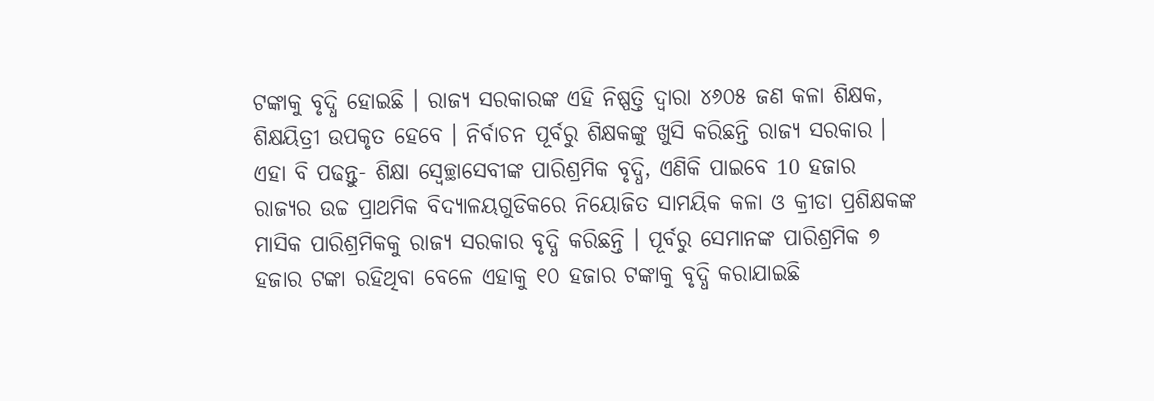ଟଙ୍କାକୁ ବୃଦ୍ଧି ହୋଇଛି । ରାଜ୍ୟ ସରକାରଙ୍କ ଏହି ନିଷ୍ପତ୍ତି ଦ୍ବାରା ୪୬୦୫ ଜଣ କଳା ଶିକ୍ଷକ, ଶିକ୍ଷୟିତ୍ରୀ ଉପକୃତ ହେବେ । ନିର୍ବାଚନ ପୂର୍ବରୁ ଶିକ୍ଷକଙ୍କୁ ଖୁସି କରିଛନ୍ତି ରାଜ୍ୟ ସରକାର ।
ଏହା ବି ପଢନ୍ତୁ- ଶିକ୍ଷା ସ୍ବେଚ୍ଛାସେବୀଙ୍କ ପାରିଶ୍ରମିକ ବୃଦ୍ଧି, ଏଣିକି ପାଇବେ 10 ହଜାର
ରାଜ୍ୟର ଉଚ୍ଚ ପ୍ରାଥମିକ ବିଦ୍ୟାଳୟଗୁଡିକରେ ନିୟୋଜିତ ସାମୟିକ କଳା ଓ କ୍ରୀଡା ପ୍ରଶିକ୍ଷକଙ୍କ ମାସିକ ପାରିଶ୍ରମିକକୁ ରାଜ୍ୟ ସରକାର ବୃଦ୍ଧି କରିଛନ୍ତି । ପୂର୍ବରୁ ସେମାନଙ୍କ ପାରିଶ୍ରମିକ ୭ ହଜାର ଟଙ୍କା ରହିଥିବା ବେଳେ ଏହାକୁ ୧୦ ହଜାର ଟଙ୍କାକୁ ବୃଦ୍ଧି କରାଯାଇଛି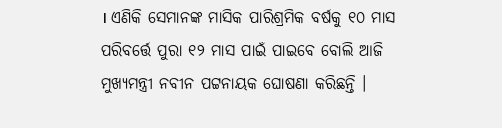। ଏଣିକି ସେମାନଙ୍କ ମାସିକ ପାରିଶ୍ରମିକ ବର୍ଷକୁ ୧୦ ମାସ ପରିବର୍ତ୍ତେ ପୁରା ୧୨ ମାସ ପାଇଁ ପାଇବେ ବୋଲି ଆଜି ମୁଖ୍ୟମନ୍ତ୍ରୀ ନବୀନ ପଟ୍ଟନାୟକ ଘୋଷଣା କରିଛନ୍ତି ।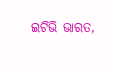ଇଟିଭି ଭାରତ,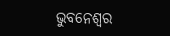ଭୁବନେଶ୍ବର